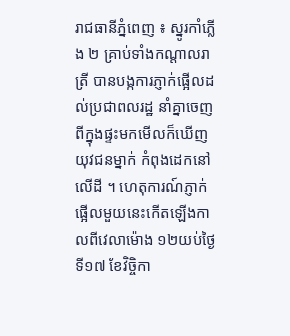រាជធានីភ្នំពេញ ៖ ស្នូរកាំភ្លើង ២ គ្រាប់ទាំងកណ្តាលរាត្រី បានបង្កការភ្ញាក់ផ្អើលដល់ប្រជាពលរដ្ឋ នាំគ្នាចេញ ពីក្នុងផ្ទះមកមើលក៏ឃើញយុវជនម្នាក់ កំពុងដេកនៅលើដី ។ ហេតុការណ៍ភ្ញាក់ផ្អើលមួយនេះកើតឡើងកាលពីវេលាម៉ោង ១២យប់ថ្ងៃទី១៧ ខែវិច្ចិកា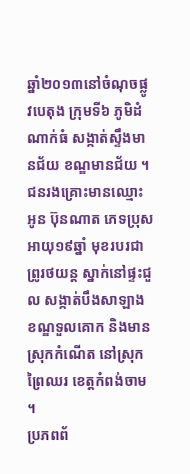ឆ្នាំ២០១៣នៅចំណុចផ្លូវបេតុង ក្រុមទី៦ ភូមិដំណាក់ធំ សង្កាត់ស្ទឹងមានជ័យ ខណ្ឌមានជ័យ ។
ជនរងគ្រោះមានឈ្មោះ អូន ប៊ុនណាត ភេទប្រុស អាយុ១៩ឆ្នាំ មុខរបរជាព្រូរថយន្ត ស្នាក់នៅផ្ទះជួល សង្កាត់បឹងសាឡាង ខណ្ឌទួលគោក និងមាន ស្រុកកំណើត នៅស្រុកព្រៃឈរ ខេត្តកំពង់ចាម ។
ប្រភពព័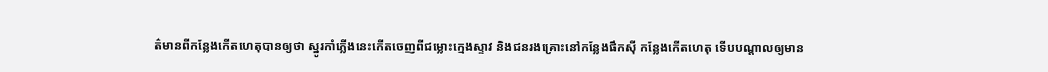ត៌មានពីកន្លែងកើតហេតុបានឲ្យថា ស្នូរកាំភ្លើងនេះកើតចេញពីជម្លោះក្មេងស្ទាវ និងជនរងគ្រោះនៅកន្លែងផឹកស៊ី កន្លែងកើតហេតុ ទើបបណ្តាលឲ្យមាន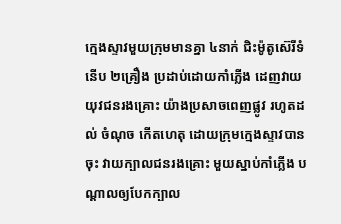ក្មេងស្ទាវមួយក្រុមមានគ្នា ៤នាក់ ជិះម៉ូតូស៊េរីទំនើប ២គ្រឿង ប្រដាប់ដោយកាំភ្លើង ដេញវាយយុវជនរងគ្រោះ យ៉ាងប្រសាចពេញផ្លូវ រហូតដល់ ចំណុច កើតហេតុ ដោយក្រុមក្មេងស្ទាវបានចុះ វាយក្បាលជនរងគ្រោះ មួយស្នាប់កាំភ្លើង បណ្តាលឲ្យបែកក្បាល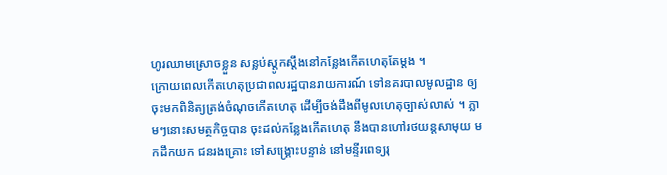ហូរឈាមស្រោចខ្លួន សន្លប់ស្តូកស្តឹងនៅកន្លែងកើតហេតុតែម្តង ។
ក្រោយពេលកើតហេតុប្រជាពលរដ្ឋបានរាយការណ៍ ទៅនគរបាលមូលដ្ឋាន ឲ្យចុះមកពិនិត្យត្រង់ចំណុចកើតហេតុ ដើម្បីចង់ដឹងពីមូលហេតុច្បាស់លាស់ ។ ភ្លាមៗនោះសមត្ថកិច្ចបាន ចុះដល់កន្លែងកើតហេតុ នឹងបានហៅរថយន្តសាមុយ មកដឹកយក ជនរងគ្រោះ ទៅសង្គ្រោះបន្ទាន់ នៅមន្ទីរពេទ្យរុ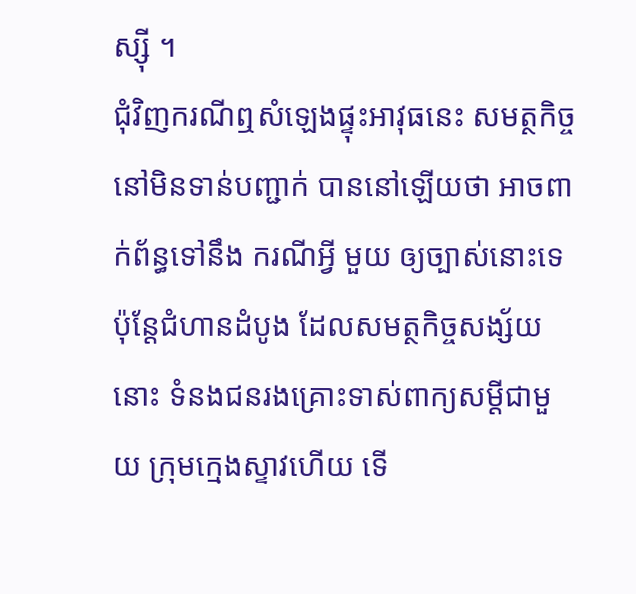ស្ស៊ី ។
ជុំវិញករណីឮសំឡេងផ្ទុះអាវុធនេះ សមត្ថកិច្ចនៅមិនទាន់បញ្ជាក់ បាននៅឡើយថា អាចពាក់ព័ន្ធទៅនឹង ករណីអ្វី មួយ ឲ្យច្បាស់នោះទេ ប៉ុន្តែជំហានដំបូង ដែលសមត្ថកិច្ចសង្ស័យនោះ ទំនងជនរងគ្រោះទាស់ពាក្យសម្តីជាមួយ ក្រុមក្មេងស្ទាវហើយ ទើ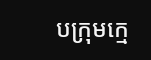បក្រុមក្មេ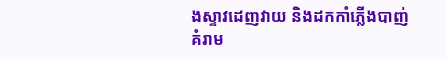ងស្ទាវដេញវាយ និងដកកាំភ្លើងបាញ់ គំរាម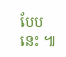បែបនេះ ៕